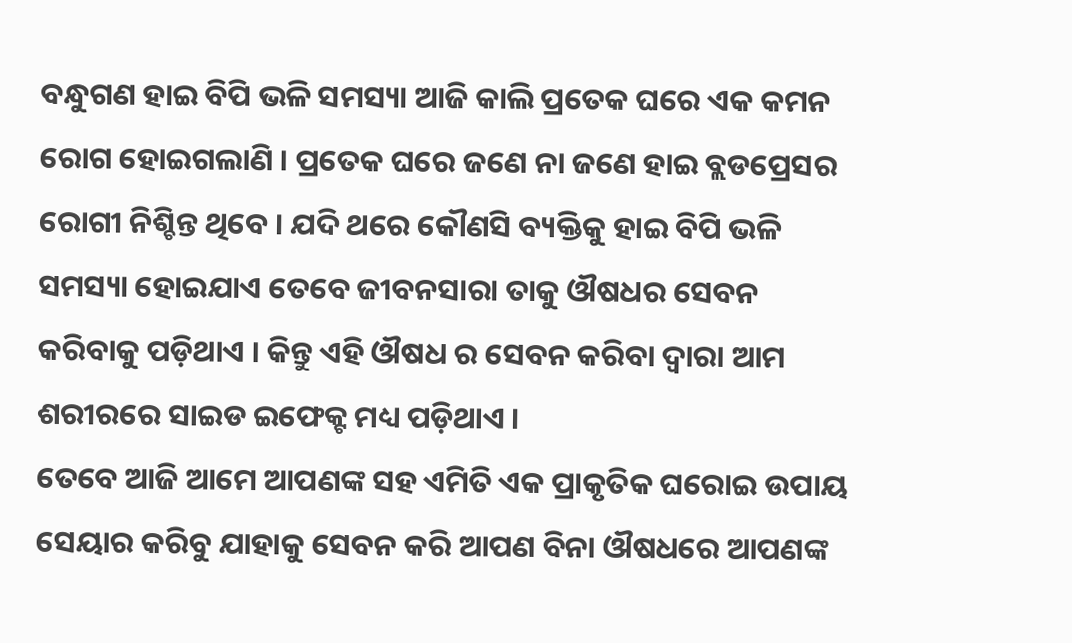ବନ୍ଧୁଗଣ ହାଇ ବିପି ଭଳି ସମସ୍ୟା ଆଜି କାଲି ପ୍ରତେକ ଘରେ ଏକ କମନ ରୋଗ ହୋଇଗଲାଣି । ପ୍ରତେକ ଘରେ ଜଣେ ନା ଜଣେ ହାଇ ବ୍ଲଡପ୍ରେସର ରୋଗୀ ନିଶ୍ଚିନ୍ତ ଥିବେ । ଯଦି ଥରେ କୌଣସି ବ୍ୟକ୍ତିକୁ ହାଇ ବିପି ଭଳି ସମସ୍ୟା ହୋଇଯାଏ ତେବେ ଜୀବନସାରା ତାକୁ ଔଷଧର ସେବନ କରିବାକୁ ପଡ଼ିଥାଏ । କିନ୍ତୁ ଏହି ଔଷଧ ର ସେବନ କରିବା ଦ୍ୱାରା ଆମ ଶରୀରରେ ସାଇଡ ଇଫେକ୍ଟ ମଧ୍ୟ ପଡ଼ିଥାଏ ।
ତେବେ ଆଜି ଆମେ ଆପଣଙ୍କ ସହ ଏମିତି ଏକ ପ୍ରାକୃତିକ ଘରୋଇ ଉପାୟ ସେୟାର କରିବୁ ଯାହାକୁ ସେବନ କରି ଆପଣ ବିନା ଔଷଧରେ ଆପଣଙ୍କ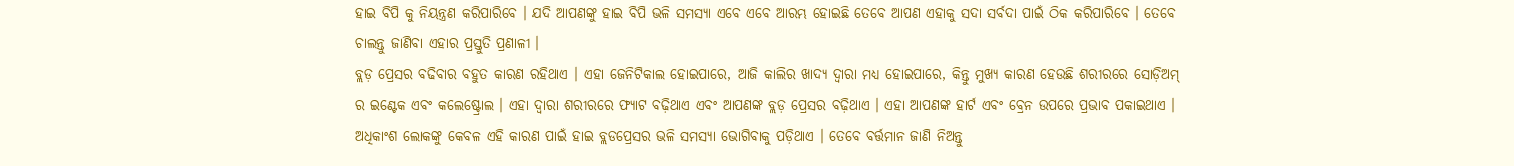ହାଇ ବିପି କୁ ନିୟନ୍ତ୍ରଣ କରିପାରିବେ । ଯଦି ଆପଣଙ୍କୁ ହାଇ ବିପି ଭଳି ସମସ୍ୟା ଏବେ ଏବେ ଆରମ୍ଭ ହୋଇଛି ତେବେ ଆପଣ ଏହାକୁ ସଦା ସର୍ବଦା ପାଇଁ ଠିକ କରିପାରିବେ । ତେବେ ଚାଲନ୍ତୁ ଜାଣିବା ଏହାର ପ୍ରସ୍ତୁତି ପ୍ରଣାଳୀ ।
ବ୍ଲଡ଼ ପ୍ରେସର ବଢିବାର ବହୁତ କାରଣ ରହିଥାଏ । ଏହା ଜେନିଟିକାଲ ହୋଇପାରେ, ଆଜି କାଲିର ଖାଦ୍ୟ ଦ୍ୱାରା ମଧ୍ୟ ହୋଇପାରେ, କିନ୍ତୁ ମୁଖ୍ୟ କାରଣ ହେଉଛି ଶରୀରରେ ସୋଡ଼ିଅମ୍ ର ଇଣ୍ଟେକ ଏବଂ କଲେଷ୍ଟ୍ରୋଲ । ଏହା ଦ୍ବାରା ଶରୀରରେ ଫ୍ୟାଟ ବଢ଼ିଥାଏ ଏବଂ ଆପଣଙ୍କ ବ୍ଲଡ଼ ପ୍ରେସର ବଢ଼ିଥାଏ । ଏହା ଆପଣଙ୍କ ହାର୍ଟ ଏବଂ ବ୍ରେନ ଉପରେ ପ୍ରଭାବ ପକାଇଥାଏ ।
ଅଧିକାଂଶ ଲୋକଙ୍କୁ କେବଳ ଏହି କାରଣ ପାଇଁ ହାଇ ବ୍ଲଡପ୍ରେସର ଭଳି ସମସ୍ୟା ଭୋଗିବାକୁ ପଡ଼ିଥାଏ । ତେବେ ବର୍ତ୍ତମାନ ଜାଣି ନିଅନ୍ତୁ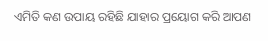ଏମିତି କଣ ଉପାୟ ରହିଛି ଯାହାର ପ୍ରୟୋଗ କରି ଆପଣ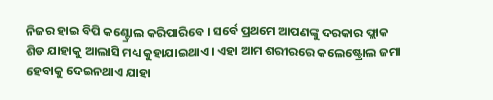ନିଜର ହାଇ ବିପି କଣ୍ଟ୍ରୋଲ କରିପାରିବେ । ସର୍ବେ ପ୍ରଥମେ ଆପଣଙ୍କୁ ଦରକାର ଫ୍ଲାକ ଶିଡ ଯାହାକୁ ଆଲାସି ମଧ୍ୟ କୁହାଯାଇଥାଏ । ଏହା ଆମ ଶରୀରରେ କଲେଷ୍ଟ୍ରୋଲ ଜମା ହେବାକୁ ଦେଇନଥାଏ ଯାହା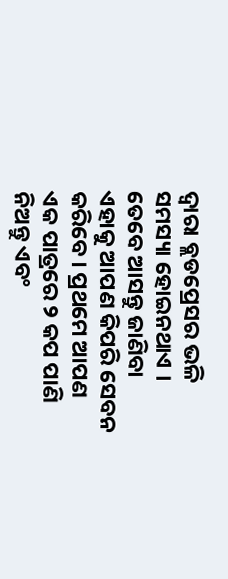ଦ୍ଵାରା ବ୍ଲଡପ୍ରେସର ଭଳି ସମସ୍ୟା ହୋଇନଥାଏ ।
ତେବେ ଆସନ୍ତୁ ଜାଣିବା ଏହାକୁ ଆପଣ କିପରି ସେବନ କରିବେ । ପ୍ରଥମେ ଆପଣ ଏକ ପାତ୍ରରେ ୨ କପ ପାଣି ନିଅନ୍ତୁ ଏବଂ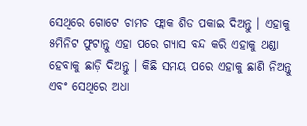ସେଥିରେ ଗୋଟେ ଚାମଚ ଫ୍ଲାକ ଶିଡ ପକାଇ ଦିଅନ୍ତୁ । ଏହାକୁ ୫ମିନିଟ ଫୁଟାନ୍ତୁ ଏହା ପରେ ଗ୍ୟାସ ବନ୍ଦ କରି ଏହାକୁ ଥଣ୍ଡା ହେବାକୁ ଛାଡ଼ି ଦିଅନ୍ତୁ । କିଛି ସମୟ ପରେ ଏହାକୁ ଛାଣି ନିଅନ୍ତୁ ଏବଂ ସେଥିରେ ଅଧା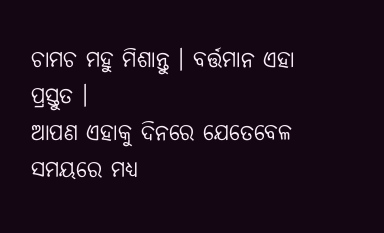ଚାମଚ ମହୁ ମିଶାନ୍ତୁ । ବର୍ତ୍ତମାନ ଏହା ପ୍ରସ୍ତୁତ ।
ଆପଣ ଏହାକୁ ଦିନରେ ଯେତେବେଳ ସମୟରେ ମଧ୍ୟ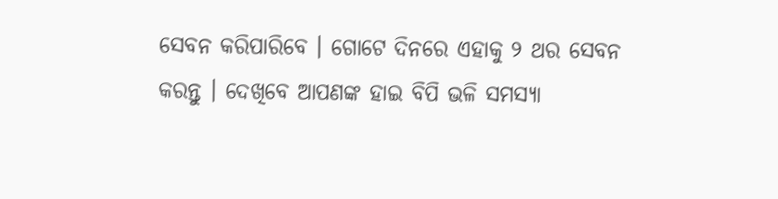ସେବନ କରିପାରିବେ । ଗୋଟେ ଦିନରେ ଏହାକୁ ୨ ଥର ସେବନ କରନ୍ତୁ । ଦେଖିବେ ଆପଣଙ୍କ ହାଇ ବିପି ଭଳି ସମସ୍ୟା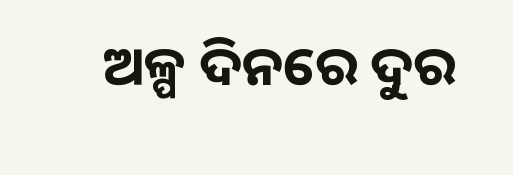ଅଳ୍ପ ଦିନରେ ଦୁର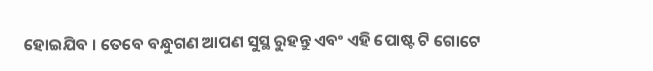ହୋଇଯିବ । ତେବେ ବନ୍ଧୁଗଣ ଆପଣ ସୁସ୍ଥ ରୁହନ୍ତୁ ଏବଂ ଏହି ପୋଷ୍ଟ ଟି ଗୋଟେ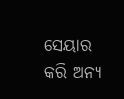ସେୟାର କରି ଅନ୍ୟ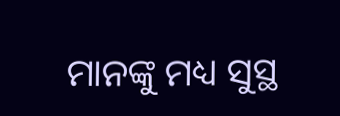ମାନଙ୍କୁ ମଧ୍ୟ ସୁସ୍ଥ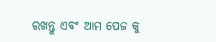ରଖନ୍ତୁ ଏବଂ ଆମ ପେଜ କୁ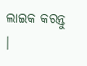ଲାଇକ କରନ୍ତୁ ।